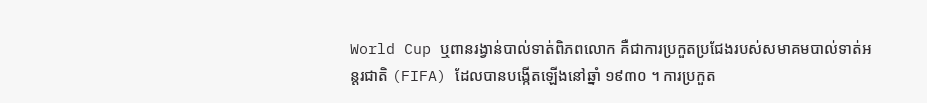World Cup ឬពានរង្វាន់បាល់ទាត់ពិភពលោក គឺជាការប្រកួតប្រជែងរបស់សមាគមបាល់ទាត់អន្តរជាតិ (FIFA) ដែលបានបង្កើតឡើងនៅឆ្នាំ ១៩៣០ ។ ការប្រកួត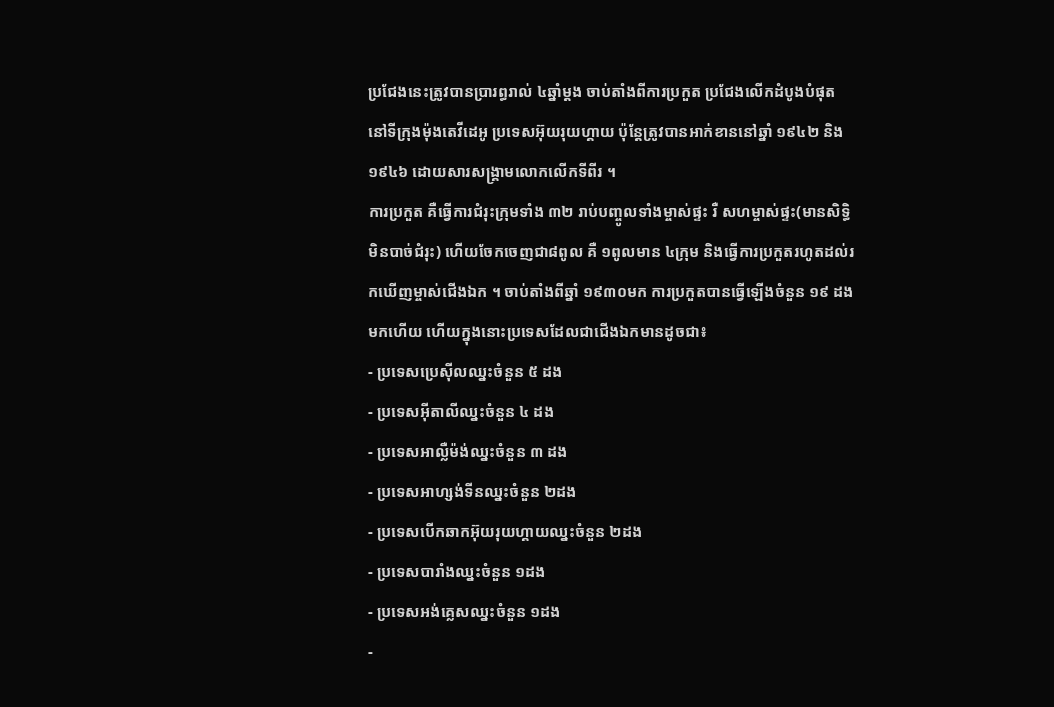ប្រជែងនេះត្រូវបានប្រារព្ធរាល់ ៤ឆ្នាំម្ដង ចាប់តាំងពីការប្រកួត ប្រជែងលើកដំបូងបំផុតនៅទីក្រុងម៉ុងតេវីដេអូ ប្រទេសអ៊ុយរុយហ្គាយ ប៉ុន្តែត្រូវបានអាក់ខាននៅឆ្នាំ ១៩៤២ និង ១៩៤៦ ដោយសារសង្គ្រាមលោកលើកទីពីរ ។
ការប្រកួត គឺធ្វើការជំរុះក្រុមទាំង ៣២ រាប់បញ្ចូលទាំងម្ចាស់ផ្ទះ រឺ សហម្ចាស់ផ្ទះ(មានសិទ្ធិមិនបាច់ជំរុះ) ហើយចែកចេញជា៨ពូល គឺ ១ពូលមាន ៤ក្រុម និងធ្វើការប្រកួតរហូតដល់រកឃើញម្ចាស់ជើងឯក ។ ចាប់តាំងពីឆ្នាំ ១៩៣០មក ការប្រកួតបានធ្វើឡើងចំនួន ១៩ ដងមកហើយ ហើយក្នុងនោះប្រទេសដែលជាជើងឯកមានដូចជា៖
- ប្រទេសប្រេស៊ីលឈ្នះចំនួន ៥ ដង
- ប្រទេសអ៊ីតាលីឈ្នះចំនួន ៤ ដង
- ប្រទេសអាល្លឺម៉ង់ឈ្នះចំនួន ៣ ដង
- ប្រទេសអាហ្សង់ទីនឈ្នះចំនួន ២ដង
- ប្រទេសបើកឆាកអ៊ុយរុយហ្គាយឈ្នះចំនួន ២ដង
- ប្រទេសបារាំងឈ្នះចំនួន ១ដង
- ប្រទេសអង់គ្លេសឈ្នះចំនួន ១ដង
-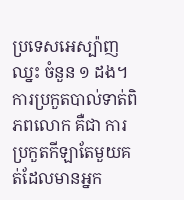ប្រទេសអេស្ប៉ាញឈ្នះ ចំនួន ១ ដង។
ការប្រកួតបាល់ទាត់ពិភពលោក គឺជា ការប្រកួតកីឡាតែមួយគត់ដែលមានអ្នក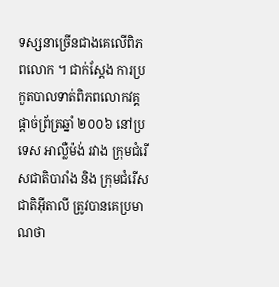ទស្សនាច្រើនជាងគេលើពិភពលោក ។ ជាក់ស្ដែង ការប្រកួតបាលទាត់ពិភពលោកវគ្គផ្ដាច់ព្រ័ត្រឆ្នាំ ២០០៦ នៅប្រទេស អាល្លឺម៉ង់ រវាង ក្រុមជំរើសជាតិបារាំង និង ក្រុមជំរើសជាតិអ៊ីតាលី ត្រូវបានគេប្រមាណថា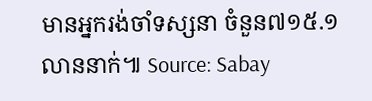មានអ្នករង់ចាំទស្សនា ចំនួន៧១៥.១លាននាក់៕ Source: Sabay